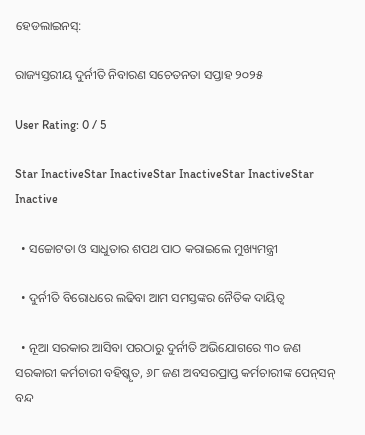ହେଡଲାଇନସ୍:

ରାଜ୍ୟସ୍ତରୀୟ ଦୁର୍ନୀତି ନିବାରଣ ସଚେତନତା ସପ୍ତାହ ୨୦୨୫

User Rating: 0 / 5

Star InactiveStar InactiveStar InactiveStar InactiveStar Inactive

  • ସଚ୍ଚୋଟତା ଓ ସାଧୁତାର ଶପଥ ପାଠ କରାଇଲେ ମୁଖ୍ୟମନ୍ତ୍ରୀ

  • ଦୁର୍ନୀତି ବିରୋଧରେ ଲଢିବା ଆମ ସମସ୍ତଙ୍କର ନୈତିକ ଦାୟିତ୍ୱ

  • ନୂଆ ସରକାର ଆସିବା ପରଠାରୁ ଦୁର୍ନୀତି ଅଭିଯୋଗରେ ୩୦ ଜଣ ସରକାରୀ କର୍ମଚାରୀ ବହିଷ୍କୃତ, ୬୮ ଜଣ ଅବସରପ୍ରାପ୍ତ କର୍ମଚାରୀଙ୍କ ପେନ୍‌ସନ୍‌ ବନ୍ଦ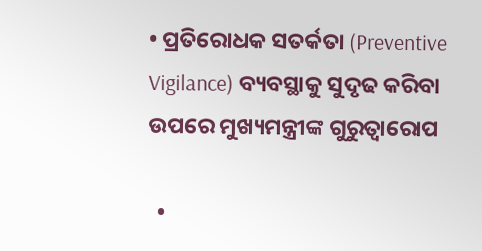• ପ୍ରତିରୋଧକ ସତର୍କତା (Preventive Vigilance) ବ୍ୟବସ୍ଥାକୁ ସୁଦୃଢ କରିବା ଉପରେ ମୁଖ୍ୟମନ୍ତ୍ରୀଙ୍କ ଗୁରୁତ୍ୱାରୋପ

  •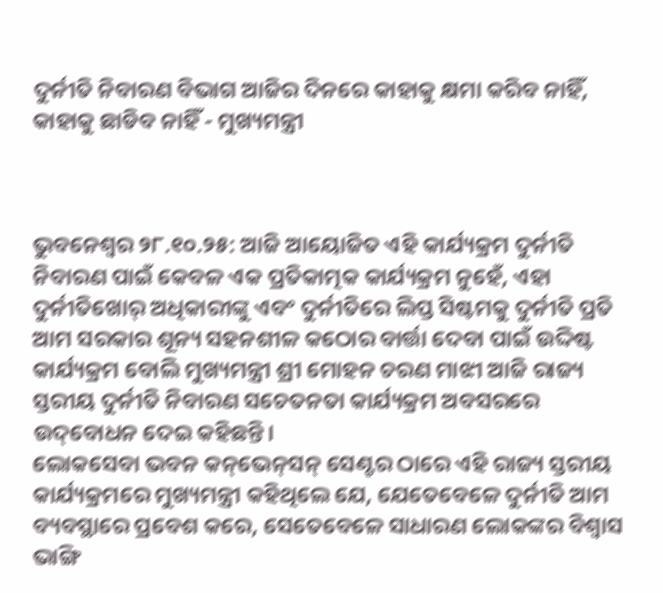ଦୁର୍ନୀତି ନିବାରଣ ବିଭାଗ ଆଜିର ଦିନରେ କାହାକୁ କ୍ଷମା କରିବ ନାହିଁ, କାହାକୁ ଛାଡିବ ନାହିଁ - ମୁଖ୍ୟମନ୍ତ୍ରୀ



ଭୁବନେଶ୍ବର ୨୮.୧୦.୨୫: ଆଜି ଆୟୋଜିତ ଏହି କାର୍ଯ୍ୟକ୍ରମ ଦୁର୍ନୀତି ନିବାରଣ ପାଇଁ କେବଳ ଏକ ପ୍ରତିକାତ୍ମକ କାର୍ଯ୍ୟକ୍ରମ ନୁହେଁ, ଏହା ଦୁର୍ନୀତିଖୋର୍ ଅଧିକାରୀଙ୍କୁ ଏବଂ ଦୁର୍ନୀତିରେ ଲିପ୍ତ ସିଷ୍ଟମକୁ ଦୁର୍ନୀତି ପ୍ରତି ଆମ ସରକାର ଶୂନ୍ୟ ସହନଶୀଳ କଠୋର ବାର୍ତ୍ତା ଦେବା ପାଇଁ ଉଦ୍ଦିଷ୍ଟ କାର୍ଯ୍ୟକ୍ରମ ବୋଲି ମୁଖ୍ୟମନ୍ତ୍ରୀ ଶ୍ରୀ ମୋହନ ଚରଣ ମାଝୀ ଆଜି ରାଜ୍ୟ ସ୍ତରୀୟ ଦୁର୍ନୀତି ନିବାରଣ ସଚେତନତା କାର୍ଯ୍ୟକ୍ରମ ଅବସରରେ ଉଦ୍‌ବୋଧନ ଦେଇ କହିଛନ୍ତି।
ଲୋକସେବା ଭବନ କନ୍‌ଭେନ୍‌ସନ୍‌ ସେଣ୍ଟର ଠାରେ ଏହି ରାଜ୍ୟ ସ୍ତରୀୟ କାର୍ଯ୍ୟକ୍ରମରେ ମୁଖ୍ୟମନ୍ତ୍ରୀ କହିଥିଲେ ଯେ, ଯେତେବେଳେ ଦୁର୍ନୀତି ଆମ ବ୍ୟବସ୍ଥାରେ ପ୍ରବେଶ କରେ, ସେତେବେଳେ ସାଧାରଣ ଲୋକଙ୍କର ବିଶ୍ୱାସ ଭାଙ୍ଗି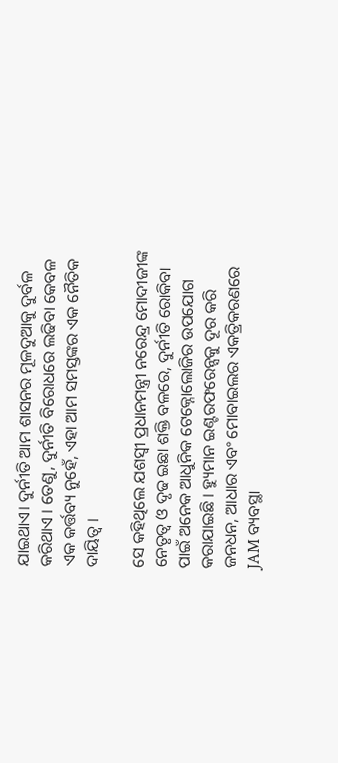ଯାଇଥାଏ। ଦୁର୍ନୀତି ଆମ ଶାସନର ମୂଳଦୁଆକୁ ଦୁର୍ବଳ କରିଥାଏ । ତେଣୁ, ଦୁର୍ନୀତି ବିରୋଧରେ ଲଢିବା କେବଳ ଏକ କର୍ତ୍ତବ୍ୟ ନୁହେଁ, ଏହା ଆମ ସମସ୍ତଙ୍କର ଏକ ନୈତିକ ଦାୟିତ୍ୱ ।

ସେ କହିଥିଲେ ଯଶସ୍ୱୀ ପ୍ରଧାନମନ୍ତ୍ରୀ ନରେନ୍ଦ୍ର ମୋଦୀଜୀଙ୍କ ନେତୃତ୍ୱ ଓ ଦୃଢ ଇଛା ଶକ୍ତି ବଳରେ, ଦୁର୍ନୀତି ରୋକିବା ପାଇଁ ଅନେକ ଆଧୁନିକ ଟେକ୍ନୋଲୋଜିର ଉପଯୋଗ କରାଯାଇଛି । ହ୍ୟୁମାନ ଇଣ୍ଟରଫରେନ୍ସକୁ ଦୂର କରି ଜନଧନ, ଆଧାର ଏବଂ ମୋବାଇଲର ଏକତ୍ରିକରଣରେ JAM ବ୍ୟବସ୍ଥା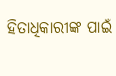ହିତାଧିକାରୀଙ୍କ ପାଇଁ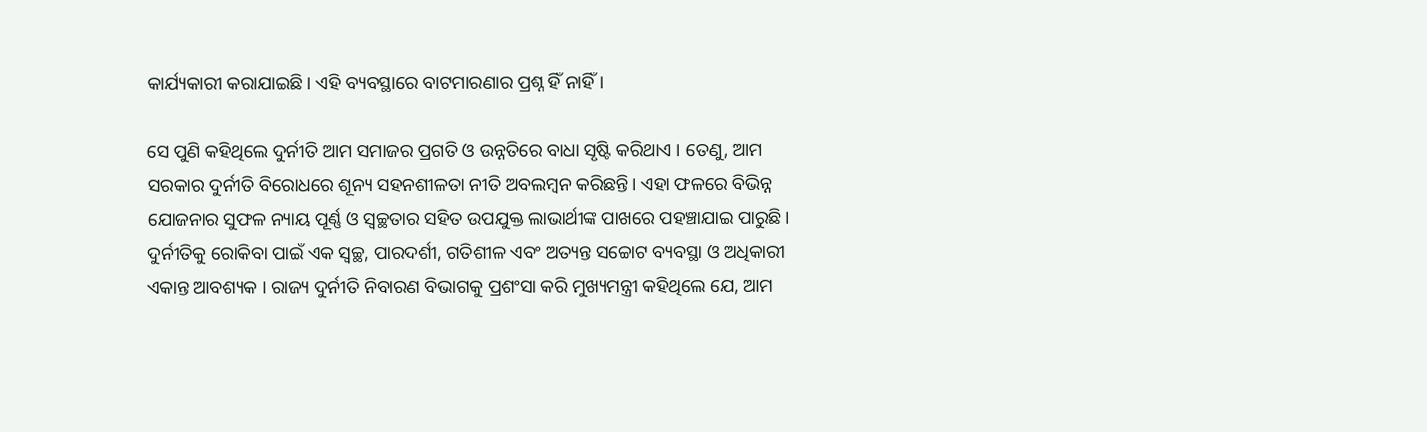କାର୍ଯ୍ୟକାରୀ କରାଯାଇଛି। ଏହି ବ୍ୟବସ୍ଥାରେ ବାଟମାରଣାର ପ୍ରଶ୍ନ ହିଁ ନାହିଁ।

ସେ ପୁଣି କହିଥିଲେ ଦୁର୍ନୀତି ଆମ ସମାଜର ପ୍ରଗତି ଓ ଉନ୍ନତିରେ ବାଧା ସୃଷ୍ଟି କରିଥାଏ । ତେଣୁ, ଆମ ସରକାର ଦୁର୍ନୀତି ବିରୋଧରେ ଶୂନ୍ୟ ସହନଶୀଳତା ନୀତି ଅବଲମ୍ବନ କରିଛନ୍ତି। ଏହା ଫଳରେ ବିଭିନ୍ନ ଯୋଜନାର ସୁଫଳ ନ୍ୟାୟ ପୂର୍ଣ୍ଣ ଓ ସ୍ୱଚ୍ଛତାର ସହିତ ଉପଯୁକ୍ତ ଲାଭାର୍ଥୀଙ୍କ ପାଖରେ ପହଞ୍ଚାଯାଇ ପାରୁଛି। ଦୁର୍ନୀତିକୁ ରୋକିବା ପାଇଁ ଏକ ସ୍ୱଚ୍ଛ, ପାରଦର୍ଶୀ, ଗତିଶୀଳ ଏବଂ ଅତ୍ୟନ୍ତ ସଚ୍ଚୋଟ ବ୍ୟବସ୍ଥା ଓ ଅଧିକାରୀ ଏକାନ୍ତ ଆବଶ୍ୟକ । ରାଜ୍ୟ ଦୁର୍ନୀତି ନିବାରଣ ବିଭାଗକୁ ପ୍ରଶଂସା କରି ମୁଖ୍ୟମନ୍ତ୍ରୀ କହିଥିଲେ ଯେ, ଆମ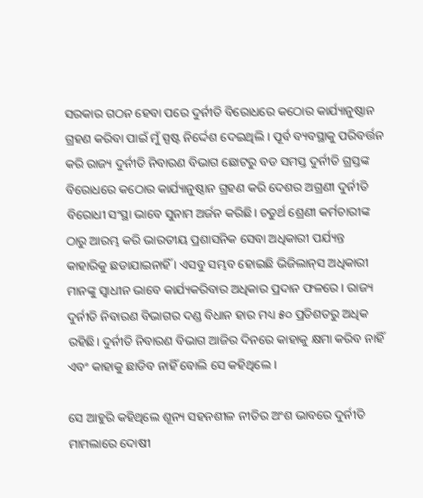ସରକାର ଗଠନ ହେବା ପରେ ଦୁର୍ନୀତି ବିରୋଧରେ କଠୋର କାର୍ଯ୍ୟାନୁଷ୍ଠାନ ଗ୍ରହଣ କରିବା ପାଇଁ ମୁଁ ସ୍ପଷ୍ଟ ନିର୍ଦ୍ଦେଶ ଦେଇଥିଲି । ପୂର୍ବ ବ୍ୟବସ୍ଥାକୁ ପରିବର୍ତ୍ତନ କରି ରାଜ୍ୟ ଦୁର୍ନୀତି ନିବାରଣ ବିଭାଗ ଛୋଟରୁ ବଡ ସମସ୍ତ ଦୁର୍ନୀତି ଗ୍ରସ୍ତଙ୍କ ବିରୋଧରେ କଠୋର କାର୍ଯ୍ୟାନୁଷ୍ଠାନ ଗ୍ରହଣ କରି ଦେଶର ଅଗ୍ରଣୀ ଦୁର୍ନୀତି ବିରୋଧୀ ସଂସ୍ଥା ଭାବେ ସୁନାମ ଅର୍ଜନ କରିଛି। ଚତୁର୍ଥ ଶ୍ରେଣୀ କର୍ମଚାରୀଙ୍କ ଠାରୁ ଆରମ୍ଭ କରି ଭାରତୀୟ ପ୍ରଶାସନିକ ସେବା ଅଧିକାରୀ ପର୍ଯ୍ୟନ୍ତ କାହାରିକୁ ଛଡାଯାଇନାହିଁ । ଏସବୁ ସମ୍ଭବ ହୋଇଛି ଭିଜିଲାନ୍‌ସ ଅଧିକାରୀ ମାନଙ୍କୁ ସ୍ୱାଧୀନ ଭାବେ କାର୍ଯ୍ୟକରିବାର ଅଧିକାର ପ୍ରଦାନ ଫଳରେ । ରାଜ୍ୟ ଦୁର୍ନୀତି ନିବାରଣ ବିଭାଗର ଦଣ୍ଡ ବିଧାନ ହାର ମଧ୍ୟ ୫୦ ପ୍ରତିଶତରୁ ଅଧିକ ରହିଛି। ଦୁର୍ନୀତି ନିବାରଣ ବିଭାଗ ଆଜିର ଦିନରେ କାହାକୁ କ୍ଷମା କରିବ ନାହିଁ ଏବଂ କାହାକୁ ଛାଡିବ ନାହିଁ ବୋଲି ସେ କହିଥିଲେ ।

ସେ ଆହୁରି କହିଥିଲେ ଶୂନ୍ୟ ସହନଶୀଳ ନୀତିର ଅଂଶ ଭାବରେ ଦୁର୍ନୀତି ମାମଲାରେ ଦୋଷୀ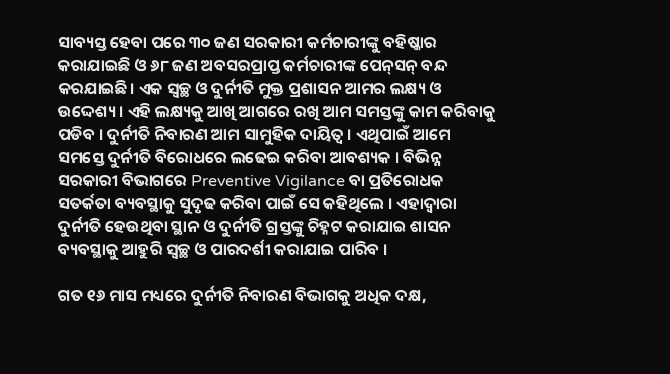ସାବ୍ୟସ୍ତ ହେବା ପରେ ୩୦ ଜଣ ସରକାରୀ କର୍ମଚାରୀଙ୍କୁ ବହିଷ୍କାର କରାଯାଇଛି ଓ ୬୮ ଜଣ ଅବସରପ୍ରାପ୍ତ କର୍ମଚାରୀଙ୍କ ପେନ୍‌ସନ୍‌ ବନ୍ଦ କରଯାଇଛି। ଏକ ସ୍ୱଚ୍ଛ ଓ ଦୁର୍ନୀତି ମୁକ୍ତ ପ୍ରଶାସନ ଆମର ଲକ୍ଷ୍ୟ ଓ ଉଦ୍ଦେଶ୍ୟ । ଏହି ଲକ୍ଷ୍ୟକୁ ଆଖି ଆଗରେ ରଖି ଆମ ସମସ୍ତଙ୍କୁ କାମ କରିବାକୁ ପଡିବ । ଦୁର୍ନୀତି ନିବାରଣ ଆମ ସାମୁହିକ ଦାୟିତ୍ୱ । ଏଥିପାଇଁ ଆମେ ସମସ୍ତେ ଦୁର୍ନୀତି ବିରୋଧରେ ଲଢେଇ କରିବା ଆବଶ୍ୟକ । ବିଭିନ୍ନ ସରକାରୀ ବିଭାଗରେ Preventive Vigilance ବା ପ୍ରତିରୋଧକ ସତର୍କତା ବ୍ୟବସ୍ଥାକୁ ସୁଦୃଢ କରିବା ପାଇଁ ସେ କହିଥିଲେ । ଏହାଦ୍ୱାରା ଦୁର୍ନୀତି ହେଉଥିବା ସ୍ଥାନ ଓ ଦୁର୍ନୀତି ଗ୍ରସ୍ତଙ୍କୁ ଚିହ୍ନଟ କରାଯାଇ ଶାସନ ବ୍ୟବସ୍ଥାକୁ ଆହୁରି ସ୍ୱଚ୍ଛ ଓ ପାରଦର୍ଶୀ କରାଯାଇ ପାରିବ ।

ଗତ ୧୬ ମାସ ମଧ୍ୟରେ ଦୁର୍ନୀତି ନିବାରଣ ବିଭାଗକୁ ଅଧିକ ଦକ୍ଷ,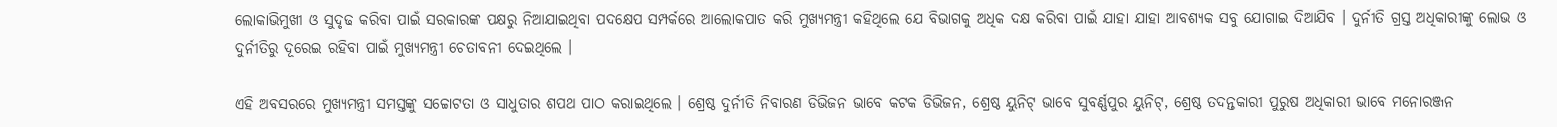ଲୋକାଭିମୁଖୀ ଓ ସୁଦୃଢ କରିବା ପାଇଁ ସରକାରଙ୍କ ପକ୍ଷରୁ ନିଆଯାଇଥିବା ପଦକ୍ଷେପ ସମ୍ପର୍କରେ ଆଲୋକପାତ କରି ମୁଖ୍ୟମନ୍ତ୍ରୀ କହିଥିଲେ ଯେ ବିଭାଗକୁ ଅଧିକ ଦକ୍ଷ କରିବା ପାଇଁ ଯାହା ଯାହା ଆବଶ୍ୟକ ସବୁ ଯୋଗାଇ ଦିଆଯିବ । ଦୁର୍ନୀତି ଗ୍ରସ୍ତ ଅଧିକାରୀଙ୍କୁ ଲୋଭ ଓ ଦୁର୍ନୀତିରୁ ଦୂରେଇ ରହିବା ପାଇଁ ମୁଖ୍ୟମନ୍ତ୍ରୀ ଚେତାବନୀ ଦେଇଥିଲେ ।

ଏହି ଅବସରରେ ମୁଖ୍ୟମନ୍ତ୍ରୀ ସମସ୍ତଙ୍କୁ ସଚ୍ଚୋଟତା ଓ ସାଧୁତାର ଶପଥ ପାଠ କରାଇଥିଲେ । ଶ୍ରେଷ୍ଠ ଦୁର୍ନୀତି ନିବାରଣ ଡିଭିଜନ ଭାବେ କଟକ ଡିଭିଜନ, ଶ୍ରେଷ୍ଠ ୟୁନିଟ୍ ଭାବେ ସୁବର୍ଣ୍ଣପୁର ୟୁନିଟ୍, ଶ୍ରେଷ୍ଠ ତଦନ୍ତକାରୀ ପୁରୁଷ ଅଧିକାରୀ ଭାବେ ମନୋରଞ୍ଜନ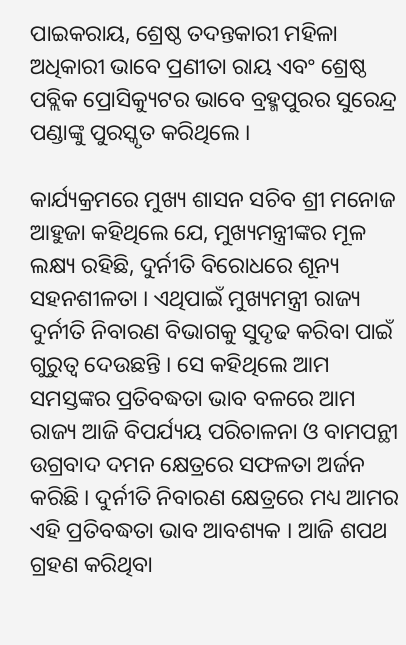ପାଇକରାୟ, ଶ୍ରେଷ୍ଠ ତଦନ୍ତକାରୀ ମହିଳା ଅଧିକାରୀ ଭାବେ ପ୍ରଣୀତା ରାୟ ଏବଂ ଶ୍ରେଷ୍ଠ ପବ୍ଲିକ ପ୍ରୋସିକ୍ୟୁଟର ଭାବେ ବ୍ରହ୍ମପୁରର ସୁରେନ୍ଦ୍ର ପଣ୍ଡାଙ୍କୁ ପୁରସ୍କୃତ କରିଥିଲେ ।

କାର୍ଯ୍ୟକ୍ରମରେ ମୁଖ୍ୟ ଶାସନ ସଚିବ ଶ୍ରୀ ମନୋଜ ଆହୁଜା କହିଥିଲେ ଯେ, ମୁଖ୍ୟମନ୍ତ୍ରୀଙ୍କର ମୂଳ ଲକ୍ଷ୍ୟ ରହିଛି, ଦୁର୍ନୀତି ବିରୋଧରେ ଶୂନ୍ୟ ସହନଶୀଳତା । ଏଥିପାଇଁ ମୁଖ୍ୟମନ୍ତ୍ରୀ ରାଜ୍ୟ ଦୁର୍ନୀତି ନିବାରଣ ବିଭାଗକୁ ସୁଦୃଢ କରିବା ପାଇଁ ଗୁରୁତ୍ୱ ଦେଉଛନ୍ତି । ସେ କହିଥିଲେ ଆମ ସମସ୍ତଙ୍କର ପ୍ରତିବଦ୍ଧତା ଭାବ ବଳରେ ଆମ ରାଜ୍ୟ ଆଜି ବିପର୍ଯ୍ୟୟ ପରିଚାଳନା ଓ ବାମପନ୍ଥୀ ଉଗ୍ରବାଦ ଦମନ କ୍ଷେତ୍ରରେ ସଫଳତା ଅର୍ଜନ କରିଛି । ଦୁର୍ନୀତି ନିବାରଣ କ୍ଷେତ୍ରରେ ମଧ୍ୟ ଆମର ଏହି ପ୍ରତିବଦ୍ଧତା ଭାବ ଆବଶ୍ୟକ । ଆଜି ଶପଥ ଗ୍ରହଣ କରିଥିବା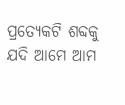ପ୍ରତ୍ୟେକଟି ଶବ୍ଦକୁ ଯଦି ଆମେ ଆମ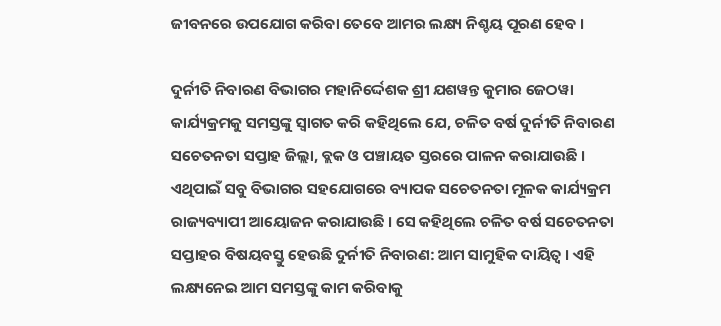ଜୀବନରେ ଉପଯୋଗ କରିବା ତେବେ ଆମର ଲକ୍ଷ୍ୟ ନିଶ୍ଚୟ ପୂରଣ ହେବ ।

ଦୁର୍ନୀତି ନିବାରଣ ବିଭାଗର ମହାନିର୍ଦ୍ଦେଶକ ଶ୍ରୀ ଯଶୱନ୍ତ କୁମାର ଜେଠୱା କାର୍ଯ୍ୟକ୍ରମକୁ ସମସ୍ତଙ୍କୁ ସ୍ୱାଗତ କରି କହିଥିଲେ ଯେ, ଚଳିତ ବର୍ଷ ଦୁର୍ନୀତି ନିବାରଣ ସଚେତନତା ସପ୍ତାହ ଜିଲ୍ଲା, ବ୍ଲକ ଓ ପଞ୍ଚାୟତ ସ୍ତରରେ ପାଳନ କରାଯାଉଛି । ଏଥିପାଇଁ ସବୁ ବିଭାଗର ସହଯୋଗରେ ବ୍ୟାପକ ସଚେତନତା ମୂଳକ କାର୍ଯ୍ୟକ୍ରମ ରାଜ୍ୟବ୍ୟାପୀ ଆୟୋଜନ କରାଯାଉଛି । ସେ କହିଥିଲେ ଚଳିତ ବର୍ଷ ସଚେତନତା ସପ୍ତାହର ବିଷୟବସ୍ତୁ ହେଉଛି ଦୁର୍ନୀତି ନିବାରଣ: ଆମ ସାମୁହିକ ଦାୟିତ୍ୱ । ଏହି ଲକ୍ଷ୍ୟନେଇ ଆମ ସମସ୍ତଙ୍କୁ କାମ କରିବାକୁ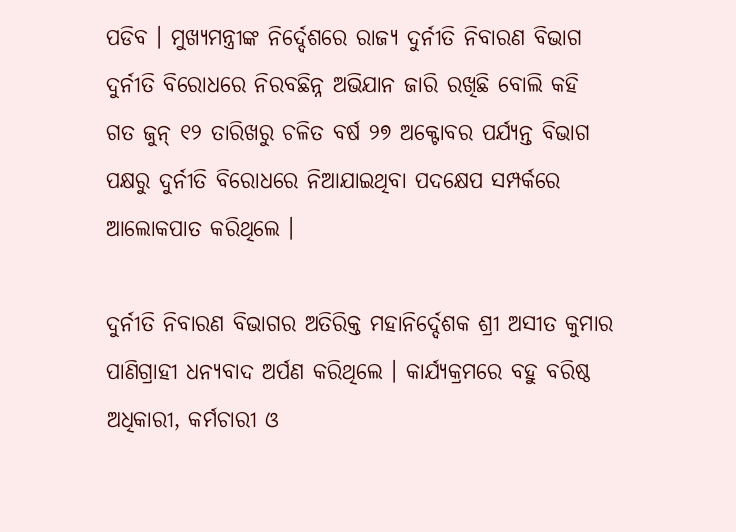ପଡିବ । ମୁଖ୍ୟମନ୍ତ୍ରୀଙ୍କ ନିର୍ଦ୍ଦେଶରେ ରାଜ୍ୟ ଦୁର୍ନୀତି ନିବାରଣ ବିଭାଗ ଦୁର୍ନୀତି ବିରୋଧରେ ନିରବଛିନ୍ନ ଅଭିଯାନ ଜାରି ରଖିଛି ବୋଲି କହି ଗତ ଜୁନ୍ ୧୨ ତାରିଖରୁ ଚଳିତ ବର୍ଷ ୨୭ ଅକ୍ଟୋବର ପର୍ଯ୍ୟନ୍ତ ବିଭାଗ ପକ୍ଷରୁ ଦୁର୍ନୀତି ବିରୋଧରେ ନିଆଯାଇଥିବା ପଦକ୍ଷେପ ସମ୍ପର୍କରେ ଆଲୋକପାତ କରିଥିଲେ ।

ଦୁର୍ନୀତି ନିବାରଣ ବିଭାଗର ଅତିରିକ୍ତ ମହାନିର୍ଦ୍ଦେଶକ ଶ୍ରୀ ଅସୀତ କୁମାର ପାଣିଗ୍ରାହୀ ଧନ୍ୟବାଦ ଅର୍ପଣ କରିଥିଲେ । କାର୍ଯ୍ୟକ୍ରମରେ ବହୁ ବରିଷ୍ଠ ଅଧିକାରୀ, କର୍ମଚାରୀ ଓ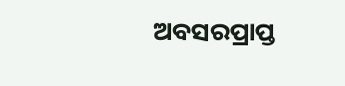ଅବସରପ୍ରାପ୍ତ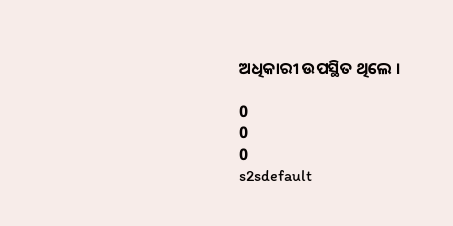ଅଧିକାରୀ ଉପସ୍ଥିତ ଥିଲେ ।

0
0
0
s2sdefault